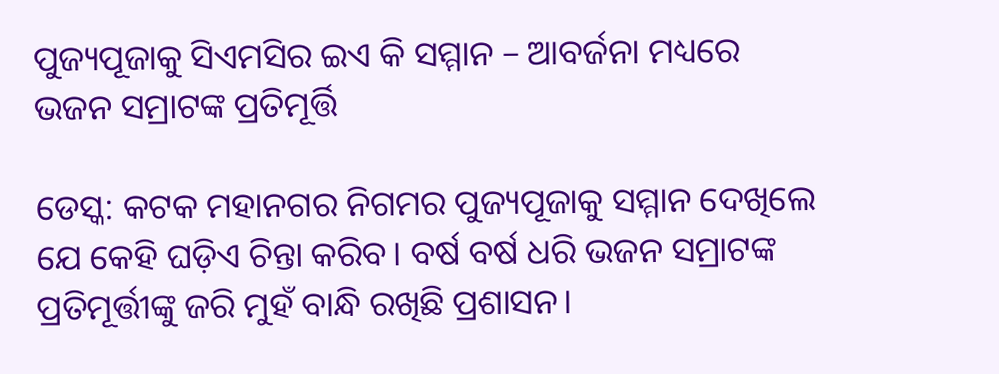ପୁଜ୍ୟପୂଜାକୁ ସିଏମସିର ଇଏ କି ସମ୍ମାନ – ଆବର୍ଜନା ମଧ୍ୟରେ ଭଜନ ସମ୍ରାଟଙ୍କ ପ୍ରତିମୂର୍ତ୍ତି

ଡେସ୍କ: କଟକ ମହାନଗର ନିଗମର ପୁଜ୍ୟପୂଜାକୁ ସମ୍ମାନ ଦେଖିଲେ ଯେ କେହି ଘଡ଼ିଏ ଚିନ୍ତା କରିବ। ବର୍ଷ ବର୍ଷ ଧରି ଭଜନ ସମ୍ରାଟଙ୍କ ପ୍ରତିମୂର୍ତ୍ତୀଙ୍କୁ ଜରି ମୁହଁ ବାନ୍ଧି ରଖିଛି ପ୍ରଶାସନ।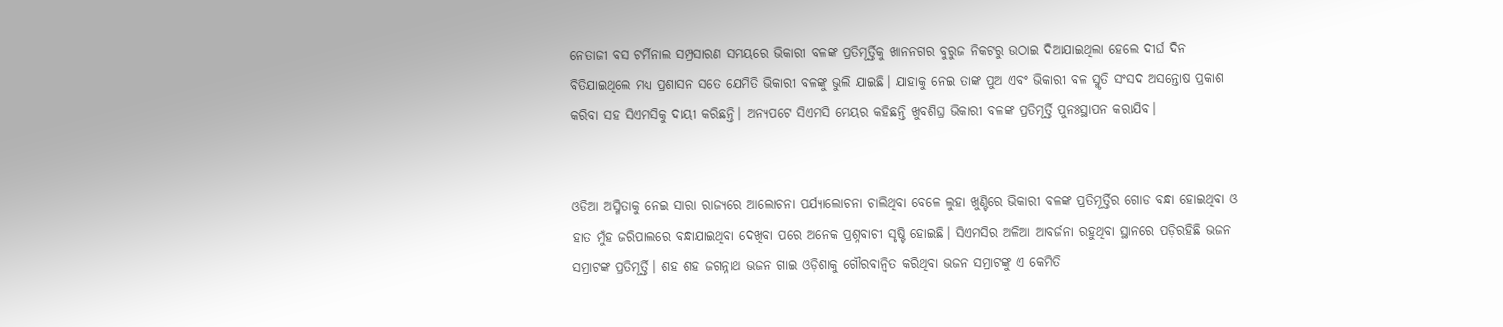ନେତାଜୀ ବସ ଟର୍ମିନାଲ ସମ୍ପ୍ରସାରଣ ସମୟରେ ଭିକାରୀ ବଳଙ୍କ ପ୍ରତିମୂର୍ତ୍ତିକୁ ଖାନନଗର ବୁରୁଜ ନିକଟରୁ ଉଠାଇ ଦିଆଯାଇଥିଲା ହେଲେ ଦୀର୍ଘ ଦିନ ବିତିଯାଇଥିଲେ ମଧ୍ୟ ପ୍ରଶାସନ ସତେ ଯେମିତି ଭିକାରୀ ବଳଙ୍କୁ ଭୁଲି ଯାଇଛି। ଯାହାକୁ ନେଇ ତାଙ୍କ ପୁଅ ଏବଂ ଭିକାରୀ ବଳ ସ୍ମୃତି ସଂସଦ ଅସନ୍ତୋଷ ପ୍ରକାଶ କରିବା ସହ ସିଏମସିକୁ ଦାୟୀ କରିଛନ୍ତି। ଅନ୍ୟପଟେ ସିଏମସି ମେୟର କହିଛନ୍ତି ଖୁବଶିଘ୍ର ଭିକାରୀ ବଳଙ୍କ ପ୍ରତିମୂର୍ତ୍ତି ପୁନଃସ୍ଥାପନ କରାଯିବ।


ଓଡିଆ ଅସ୍ମିତାକୁ ନେଇ ସାରା ରାଜ୍ୟରେ ଆଲୋଚନା ପର୍ଯ୍ୟାଲୋଚନା ଚାଲିଥିବା ବେଳେ ଲୁହା ଖୁଣ୍ଟିରେ ଭିକାରୀ ବଳଙ୍କ ପ୍ରତିମୂର୍ତ୍ତିର ଗୋଡ ବନ୍ଧା ହୋଇଥିବା ଓ ହାତ ମୁଁହ ଜରିପାଲରେ ବନ୍ଧାଯାଇଥିବା ଦେଖିବା ପରେ ଅନେକ ପ୍ରଶ୍ନବାଚୀ ସୃଷ୍ଟି ହୋଇଛି। ସିଏମସିର‌ ଅଳିଆ ଆବର୍ଜନା ରହୁଥିବା ସ୍ଥାନରେ ପଡ଼ିରହିଛି ଭଜନ ସମ୍ରାଟଙ୍କ ପ୍ରତିମୂର୍ତ୍ତି। ଶହ ଶହ ଜଗନ୍ନାଥ ଭଜନ ଗାଇ ଓଡ଼ିଶାକୁ ଗୌରବାନ୍ୱିତ କରିଥିବା ଭଜନ ସମ୍ରାଟଙ୍କୁ ଏ କେମିତି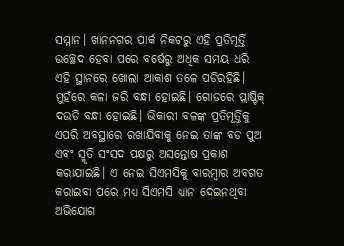ସମ୍ମାନ। ଖାନନଗର ପାର୍କ ନିକଟରୁ ଏହି ପ୍ରତିମୂର୍ତ୍ତି ଉଚ୍ଛେଦ ହେବା ପରେ ବର୍ଷେରୁ ଅଧିକ ସମୟ ଧରି ଏହି ସ୍ଥାନରେ ଖୋଲା ଆକାଶ ତଳେ ପଡିରହିଛି। ମୁହଁରେ କଳା ଜରି ବନ୍ଧା ହୋଇଛି। ଗୋଡରେ ପ୍ଲାଷ୍ଟିକ୍ ଦଉଡି ବନ୍ଧା ହୋଇଛି। ଭିକାରୀ ବଳଙ୍କ ପ୍ରତିମୂର୍ତ୍ତିକୁ ଏପରି ଅବସ୍ଥାରେ ରଖାଯିବାକୁ ନେଇ ତାଙ୍କ ବଡ ପୁଅ ଏବଂ ସ୍ମୃତି ସଂସଦ ପକ୍ଷରୁ ଅସନ୍ତୋଷ ପ୍ରକାଶ କରାଯାଇଛି। ଏ ନେଇ ସିଏମସିକୁ ବାରମ୍ବାର ଅବଗତ କରାଇବା ପରେ ମଧ୍ୟ ସିଏମସି ଧ୍ୟାନ ଦେଇନଥିବା ଅଭିଯୋଗ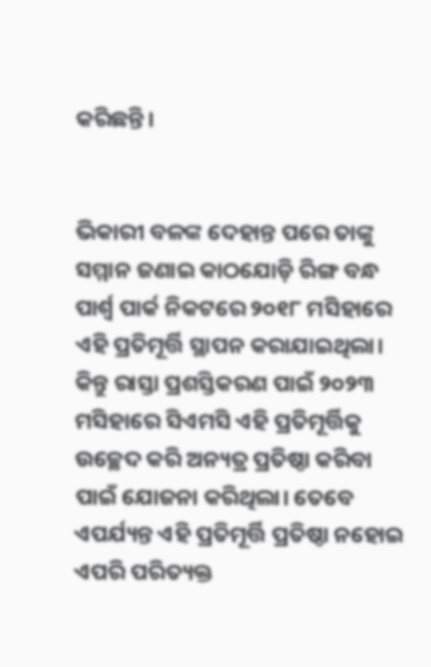କରିଛନ୍ତି।


ଭିକାରୀ ବଳଙ୍କ ଦେହାନ୍ତ ପରେ ତାଙ୍କୁ ସମ୍ମାନ ଜଣାଇ କାଠଯୋଡ଼ି ରିଙ୍ଗ ବନ୍ଧ ପାର୍ଶ୍ୱ ପାର୍କ ନିକଟରେ ୨୦୧୮ ମସିହାରେ ଏହି ପ୍ରତିମୂର୍ତ୍ତି ସ୍ଥାପନ କରାଯାଇଥିଲା। କିନ୍ତୁ ରାସ୍ତା ପ୍ରଶସ୍ତିକରଣ ପାଇଁ ୨୦୨୩ ମସିହାରେ ସିଏମସି ଏହି ପ୍ରତିମୂର୍ତ୍ତିକୁ ଉଚ୍ଛେଦ କରି ଅନ୍ୟତ୍ର ପ୍ରତିଷ୍ଠା କରିବା ପାଇଁ ଯୋଜନା କରିଥିଲା। ତେବେ ଏପର୍ଯ୍ୟନ୍ତ ଏହି ପ୍ରତିମୂର୍ତ୍ତି ପ୍ରତିଷ୍ଠା ନହୋଇ ଏପରି ପରିତ୍ୟକ୍ତ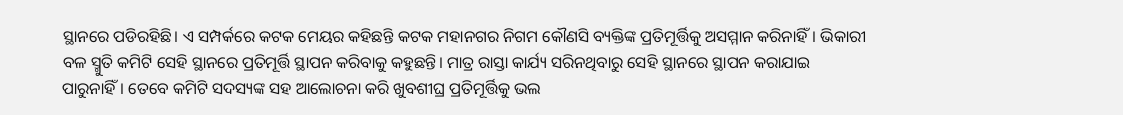ସ୍ଥାନରେ ପଡିରହିଛି। ଏ ସମ୍ପର୍କରେ କଟକ ମେୟର କହିଛନ୍ତି କଟକ ମହାନଗର ନିଗମ କୌଣସି ବ୍ୟକ୍ତିଙ୍କ ପ୍ରତିମୂର୍ତ୍ତିକୁ ଅସମ୍ମାନ କରିନାହିଁ। ଭିକାରୀ ବଳ ସ୍ମୁତି କମିଟି ସେହି ସ୍ଥାନରେ ପ୍ରତିମୂର୍ତ୍ତି ସ୍ଥାପନ କରିବାକୁ କହୁଛନ୍ତି। ମାତ୍ର ରାସ୍ତା କାର୍ଯ୍ୟ ସରିନଥିବାରୁ ସେହି ସ୍ଥାନରେ ସ୍ଥାପନ କରାଯାଇ ପାରୁନାହିଁ। ତେବେ କମିଟି ସଦସ୍ୟଙ୍କ ସହ ଆଲୋଚନା କରି ଖୁବଶୀଘ୍ର ପ୍ରତିମୂର୍ତ୍ତିକୁ ଭଲ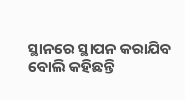ସ୍ଥାନରେ ସ୍ଥାପନ କରାଯିବ ବୋଲି କହିଛନ୍ତି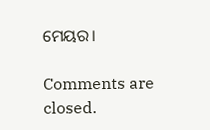ମେୟର।

Comments are closed.